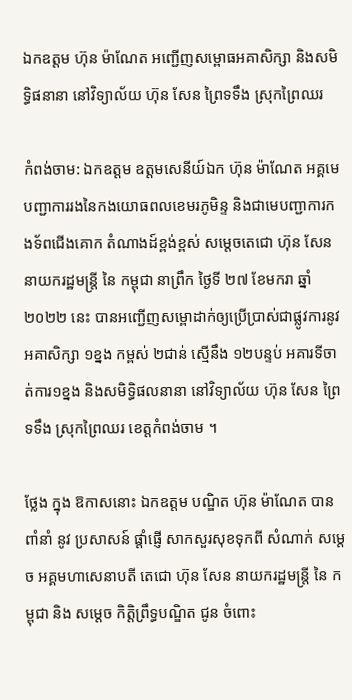ឯកឧត្តម ហ៊ុន ម៉ាណែត អញ្ជេីញសម្ពោធអគាសិក្សា និងសមិទ្ធិផនានា នៅវិទ្យាល័យ ហ៊ុន សែន ព្រៃទទឹង ស្រុកព្រៃឈរ

កំពង់ចាម: ឯកឧត្តម ឧត្តមសេនីយ៍ឯក ហ៊ុន ម៉ាណែត អគ្គមេបញ្ជាការរងនៃកងយោធពលខេមរភូមិន្ទ និងជាមេបញ្ជាការកងទ័ពជើងគោក តំណាងដ៍ខ្ពង់ខ្ពស់ សម្តេចតេជោ ហ៊ុន សែន នាយករដ្ឋមន្ត្រី នៃ កម្ពុជា នាព្រឹក ថ្ងៃទី ២៧ ខែមករា ឆ្នាំ ២០២២ នេះ បានអញ្ជេីញសម្ពោដាក់ឲ្យប្រេីប្រាស់ជាផ្លូវការនូវ អគាសិក្សា ១ខ្នង កម្ពស់ ២ជាន់ ស្មើនឹង ១២បន្ទប់ អគារទីចាត់ការ១ខ្នង និងសមិទ្ធិផលនានា នៅវិទ្យាល័យ ហ៊ុន សែន ព្រៃទទឹង ស្រុកព្រៃឈរ ខេត្តកំពង់ចាម ។

ថ្លែង ក្នុង ឱកាសនោះ ឯកឧត្តម បណ្ឌិត ហ៊ុន ម៉ាណែត បាន ពាំនាំ នូវ ប្រសាសន៍ ផ្តាំផ្ញេី សាកសួរសុខទុកពី សំណាក់ សម្តេច អគ្គមហាសេនាបតី តេជោ ហ៊ុន សែន នាយករដ្ឋមន្ត្រី នៃ កម្ពុជា និង សម្តេច កិត្តិព្រឹទ្ធបណ្ឌិត ជូន ចំពោះ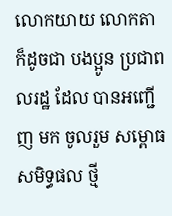លោកយាយ លោកតា ក៏ដូចជា បងប្អូន ប្រជាពលរដ្ឋ ដែល បានអញ្ជេីញ មក ចូលរួម សម្ពោធ សមិទ្ធផល ថ្មី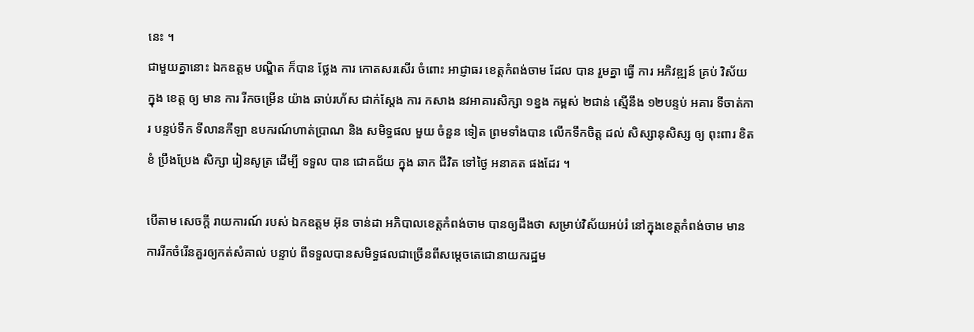នេះ ។
ជាមួយគ្នានោះ ឯកឧត្តម បណ្ឌិត ក៏បាន ថ្លែង ការ កោតសរសើរ ចំពោះ អាជ្ញាធរ ខេត្តកំពង់ចាម ដែល បាន រួមគ្នា ធ្វើ ការ អភិវឌ្ឍន៍ គ្រប់ វិស័យ ក្នុង ខេត្ត ឲ្យ មាន ការ រីកចម្រើន យ៉ាង ឆាប់រហ័ស ជាក់ស្ដែង ការ កសាង នវអាគារសិក្សា ១ខ្នង កម្ពស់ ២ជាន់ ស្មើនឹង ១២បន្ទប់ អគារ ទីចាត់ការ បន្ទប់ទឹក ទីលានកីឡា ឧបករណ៍ហាត់ប្រាណ និង សមិទ្ធផល មួយ ចំនួន ទៀត ព្រមទាំងបាន លើកទឹកចិត្ត ដល់ សិស្សានុសិស្ស ឲ្យ ពុះពារ ខិតខំ ប្រឹងប្រែង សិក្សា រៀនសូត្រ ដេីម្បី ទទួល បាន ជោគជ័យ ក្នុង ឆាក ជីវិត ទៅថ្ងៃ អនាគត ផងដែរ ។

បេីតាម សេចក្តី រាយការណ៍ របស់ ឯកឧត្តម អ៊ុន ចាន់ដា អភិបាលខេត្តកំពង់ចាម បានឲ្យដឹងថា សម្រាប់វិស័យអប់រំ នៅក្នុងខេត្តកំពង់ចាម មានការរីកចំរើនគួរឲ្យកត់សំគាល់ បន្ទាប់ ពីទទួលបានសមិទ្ធផលជាច្រើនពីសម្តេចតេជោនាយករដ្ឋម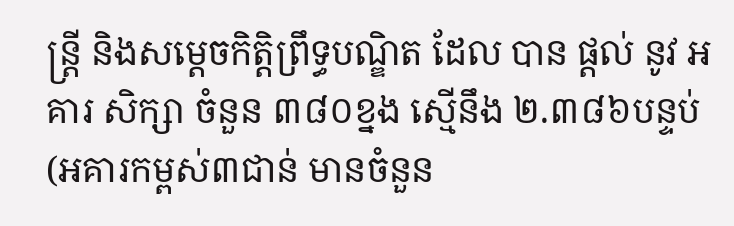ន្ត្រី និងសម្តេចកិត្តិព្រឹទ្ធបណ្ឌិត ដែល បាន ផ្ដល់ នូវ អគារ សិក្សា ចំនួន ៣៨០ខ្នង ស្មើនឹង ២.៣៨៦បន្ទប់ (អគារកម្ពស់៣ជាន់ មានចំនួន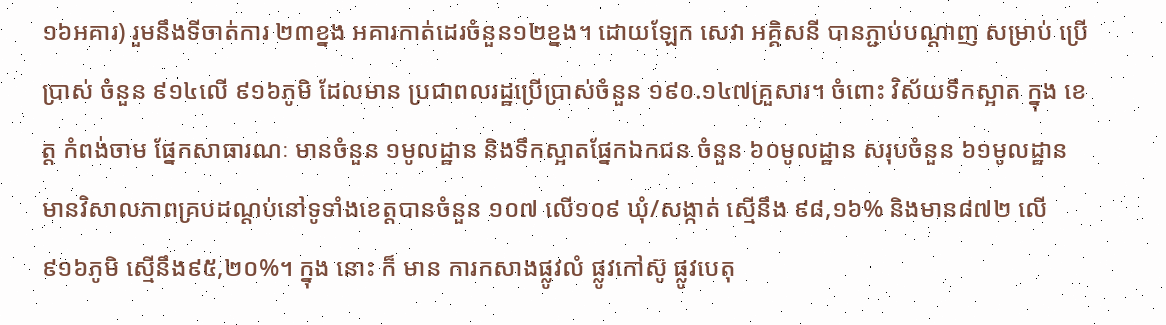១៦អគារ) រួមនឹងទីចាត់ការ ២៣ខ្នង អគារកាត់ដេរចំនួន១២ខ្នង។ ដោយឡែក សេវា អគ្គិសនី បានភ្ជាប់បណ្តាញ សម្រាប់ ប្រើប្រាស់ ចំនួន ៩១៤លើ ៩១៦ភូមិ ដែលមាន ប្រជាពលរដ្ឋប្រើប្រាស់ចំនួន ១៩០.១៤៧គ្រួសារ។ ចំពោះ វិស័យទឹកស្អាត ក្នុង ខេត្ត កំពង់ចាម ផ្នែកសាធារណៈ មានចំនួន ១មូលដ្ឋាន និងទឹកស្អាតផ្នែកឯកជន ចំនួន ៦០មូលដ្ឋាន សរុបចំនួន ៦១មូលដ្ឋាន មានវិសាលភាពគ្របដណ្តប់នៅទូទាំងខេត្តបានចំនួន ១០៧ លើ១០៩ ឃុំ/សង្កាត់ ស្មើនឹង ៩៨,១៦% និងមាន៨៧២ លើ ៩១៦ភូមិ ស្មើនឹង៩៥,២០%។ ក្នុង នោះ ក៏ មាន ការកសាងផ្លូវលំ ផ្លូវកៅស៊ូ ផ្លូវបេតុ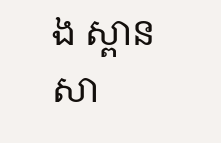ង ស្ពាន សា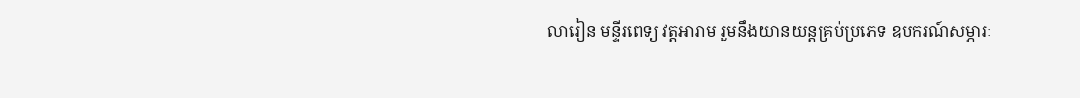លារៀន មន្ទីរពេទ្យ វត្តអារាម រួមនឹងយានយន្តគ្រប់ប្រភេទ ឧបករណ៍សម្ភារៈ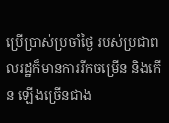ប្រើប្រាស់ប្រចាំថ្ងៃ របស់ប្រជាពលរដ្ឋក៏មានការរីកចម្រើន និងកើន ឡើងច្រើនជាង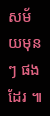សម័យមុនៗ ផងដែរ ៕